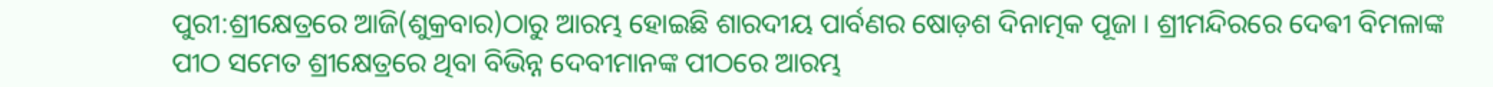ପୁରୀ:ଶ୍ରୀକ୍ଷେତ୍ରରେ ଆଜି(ଶୁକ୍ରବାର)ଠାରୁ ଆରମ୍ଭ ହୋଇଛି ଶାରଦୀୟ ପାର୍ବଣର ଷୋଡ଼ଶ ଦିନାତ୍ମକ ପୂଜା । ଶ୍ରୀମନ୍ଦିରରେ ଦେଵୀ ବିମଳାଙ୍କ ପୀଠ ସମେତ ଶ୍ରୀକ୍ଷେତ୍ରରେ ଥିବା ବିଭିନ୍ନ ଦେବୀମାନଙ୍କ ପୀଠରେ ଆରମ୍ଭ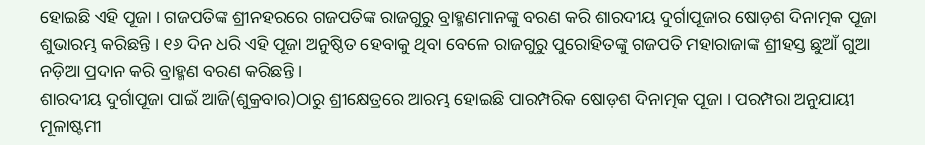ହୋଇଛି ଏହି ପୂଜା । ଗଜପତିଙ୍କ ଶ୍ରୀନହରରେ ଗଜପତିଙ୍କ ରାଜଗୁରୁ ବ୍ରାହ୍ମଣମାନଙ୍କୁ ବରଣ କରି ଶାରଦୀୟ ଦୁର୍ଗାପୂଜାର ଷୋଡ଼ଶ ଦିନାତ୍ମକ ପୂଜା ଶୁଭାରମ୍ଭ କରିଛନ୍ତି । ୧୬ ଦିନ ଧରି ଏହି ପୂଜା ଅନୁଷ୍ଠିତ ହେବାକୁ ଥିବା ବେଳେ ରାଜଗୁରୁ ପୁରୋହିତଙ୍କୁ ଗଜପତି ମହାରାଜାଙ୍କ ଶ୍ରୀହସ୍ତ ଛୁଆଁ ଗୁଆ ନଡ଼ିଆ ପ୍ରଦାନ କରି ବ୍ରାହ୍ମଣ ବରଣ କରିଛନ୍ତି ।
ଶାରଦୀୟ ଦୁର୍ଗାପୂଜା ପାଇଁ ଆଜି(ଶୁକ୍ରବାର)ଠାରୁ ଶ୍ରୀକ୍ଷେତ୍ରରେ ଆରମ୍ଭ ହୋଇଛି ପାରମ୍ପରିକ ଷୋଡ଼ଶ ଦିନାତ୍ମକ ପୂଜା । ପରମ୍ପରା ଅନୁଯାୟୀ ମୂଳାଷ୍ଟମୀ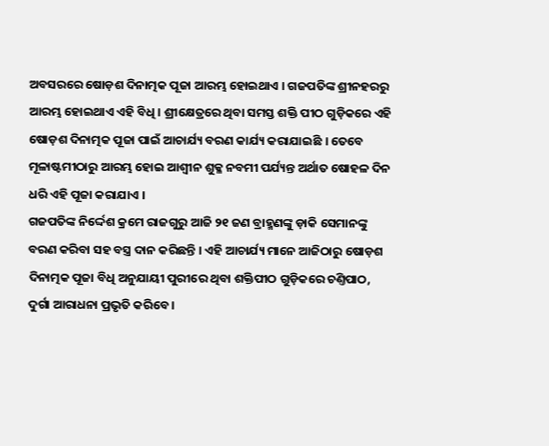ଅବସରରେ ଷୋଡ଼ଶ ଦିନାତ୍ମକ ପୂଜା ଆରମ୍ଭ ହୋଇଥାଏ । ଗଜପତିଙ୍କ ଶ୍ରୀନହରରୁ ଆରମ୍ଭ ହୋଇଥାଏ ଏହି ବିଧି । ଶ୍ରୀକ୍ଷେତ୍ରରେ ଥିବା ସମସ୍ତ ଶକ୍ତି ପୀଠ ଗୁଡ଼ିକରେ ଏହି ଷୋଡ଼ଶ ଦିନାତ୍ମକ ପୂଜା ପାଇଁ ଆଚାର୍ଯ୍ୟ ବରଣ କାର୍ଯ୍ୟ କରାଯାଇଛି । ତେବେ ମୂଳାଷ୍ଟମୀଠାରୁ ଆରମ୍ଭ ହୋଇ ଆଶ୍ୱୀନ ଶୁକ୍ଳ ନବମୀ ପର୍ଯ୍ୟନ୍ତ ଅର୍ଥାତ ଷୋହଳ ଦିନ ଧରି ଏହି ପୂଜା କରାଯାଏ ।
ଗଜପତିଙ୍କ ନିର୍ଦ୍ଦେଶ କ୍ରମେ ରାଜଗୁରୁ ଆଜି ୨୧ ଜଣ ବ୍ରାହ୍ମଣଙ୍କୁ ଡ଼ାକି ସେମାନଙ୍କୁ ବରଣ କରିବା ସହ ବସ୍ତ୍ର ଦାନ କରିଛନ୍ତି । ଏହି ଆଚାର୍ଯ୍ୟ ମାନେ ଆଜିଠାରୁ ଷୋଡ଼ଶ ଦିନାତ୍ମକ ପୂଜା ବିଧି ଅନୁଯାୟୀ ପୁରୀରେ ଥିବା ଶକ୍ତିପୀଠ ଗୁଡ଼ିକରେ ଚଣ୍ତିପାଠ, ଦୁର୍ଗା ଆରାଧନା ପ୍ରଭୃତି କରିବେ ।